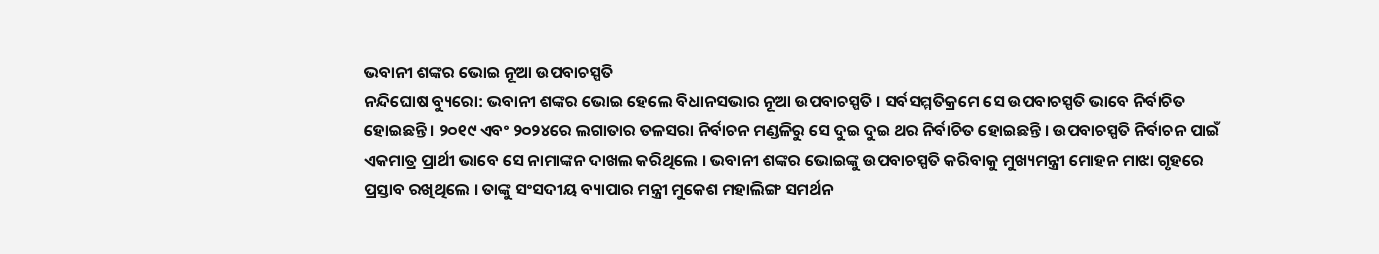ଭବାନୀ ଶଙ୍କର ଭୋଇ ନୂଆ ଉପବାଚସ୍ପତି
ନନ୍ଦିଘୋଷ ବ୍ୟୁରୋ: ଭବାନୀ ଶଙ୍କର ଭୋଇ ହେଲେ ବିଧାନସଭାର ନୂଆ ଉପବାଚସ୍ପତି । ସର୍ବସମ୍ମତିକ୍ରମେ ସେ ଉପବାଚସ୍ପତି ଭାବେ ନିର୍ବାଚିତ ହୋଇଛନ୍ତି । ୨୦୧୯ ଏବଂ ୨୦୨୪ରେ ଲଗାତାର ତଳସରା ନିର୍ବାଚନ ମଣ୍ଡଳିରୁ ସେ ଦୁଇ ଦୁଇ ଥର ନିର୍ବାଚିତ ହୋଇଛନ୍ତି । ଉପବାଚସ୍ପତି ନିର୍ବାଚନ ପାଇଁ ଏକମାତ୍ର ପ୍ରାର୍ଥୀ ଭାବେ ସେ ନାମାଙ୍କନ ଦାଖଲ କରିଥିଲେ । ଭବାନୀ ଶଙ୍କର ଭୋଇଙ୍କୁ ଉପବାଚସ୍ପତି କରିବାକୁ ମୁଖ୍ୟମନ୍ତ୍ରୀ ମୋହନ ମାଝା ଗୃହରେ ପ୍ରସ୍ତାବ ରଖିଥିଲେ । ତାଙ୍କୁ ସଂସଦୀୟ ବ୍ୟାପାର ମନ୍ତ୍ରୀ ମୁକେଶ ମହାଲିଙ୍ଗ ସମର୍ଥନ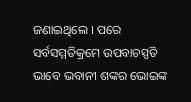ଜଣାଇଥିଲେ । ପରେ ସର୍ବସମ୍ମତିକ୍ରମେ ଉପବାଚସ୍ପତି ଭାବେ ଭବାନୀ ଶଙ୍କର ଭୋଇଙ୍କ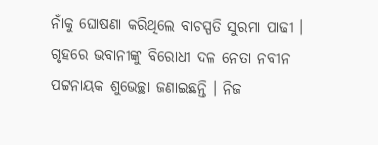ନାଁକୁ ଘୋଷଣା କରିଥିଲେ ବାଚସ୍ପତି ସୁରମା ପାଢୀ । ଗୃହରେ ଭବାନୀଙ୍କୁ ବିରୋଧୀ ଦଳ ନେତା ନବୀନ ପଟ୍ଟନାୟକ ଶୁଭେଚ୍ଛା ଜଣାଇଛନ୍ତି । ନିଜ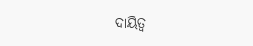ଦାୟିତ୍ୱ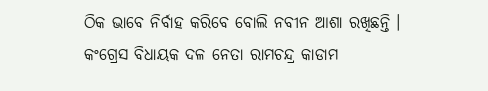ଠିକ ଭାବେ ନିର୍ବାହ କରିବେ ବୋଲି ନବୀନ ଆଶା ରଖିଛନ୍ତି । କଂଗ୍ରେସ ବିଧାୟକ ଦଳ ନେତା ରାମଚନ୍ଦ୍ର କାଡାମ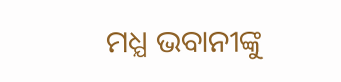ମଧ୍ଯ ଭବାନୀଙ୍କୁ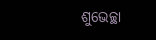ଶୁଭେଚ୍ଛା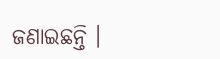ଜଣାଇଛନ୍ତି ।